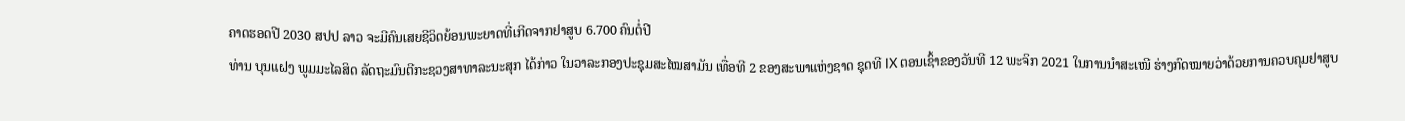ຄາດຮອດປີ 2030 ສປປ ລາວ ຈະມີຄົນເສຍຊີວິດຍ້ອນພະຍາດທີ່ເກີດຈາກຢາສູບ 6.700 ຄົນຕໍ່ປີ
ທ່ານ ບຸນແຝງ ພູມມະໄລສິດ ລັດຖະມົນຕີກະຊວງສາທາລະນະສຸກ ໄດ້ກ່າວ ໃນວາລະກອງປະຊຸມສະໄໝສາມັນ ເທື່ອທີ 2 ຂອງສະພາແຫ່ງຊາດ ຊຸດທີ IX ຕອນເຊົ້າຂອງວັນທີ 12 ພະຈິກ 2021 ໃນການນຳສະເໜີ ຮ່າງກົດໝາຍວ່າດ້ວຍການຄວບຄຸມຢາສູບ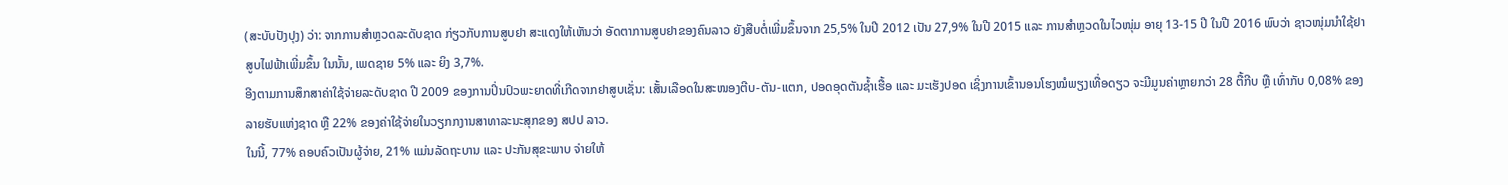(ສະບັບປັງປຸງ) ວ່າ: ຈາກການສຳຫຼວດລະດັບຊາດ ກ່ຽວກັບການສູບຢາ ສະແດງໃຫ້ເຫັນວ່າ ອັດຕາການສູບຢາຂອງຄົນລາວ ຍັງສືບຕໍ່ເພີ່ມຂຶ້ນຈາກ 25,5% ໃນປີ 2012 ເປັນ 27,9% ໃນປີ 2015 ແລະ ການສໍາຫຼວດໃນໄວໜຸ່ມ ອາຍຸ 13-15 ປີ ໃນປີ 2016 ພົບວ່າ ຊາວໜຸ່ມນໍາໃຊ້ຢາສູບໄຟຟ້າເພີ່ມຂຶ້ນ ໃນນັ້ນ, ເພດຊາຍ 5% ແລະ ຍິງ 3,7%.
ອີງຕາມການສຶກສາຄ່າໃຊ້ຈ່າຍລະດັບຊາດ ປີ 2009 ຂອງການປິ່ນປົວພະຍາດທີ່ເກີດຈາກຢາສູບເຊັ່ນ: ເສັ້ນເລືອດໃນສະໜອງຕີບ-ຕັນ-ແຕກ, ປອດອຸດຕັນຊໍ້າເຮື້ອ ແລະ ມະເຮັງປອດ ເຊິ່ງການເຂົ້ານອນໂຮງໝໍພຽງເທື່ອດຽວ ຈະມີມູນຄ່າຫຼາຍກວ່າ 28 ຕື້ກີບ ຫຼື ເທົ່າກັບ 0,08% ຂອງລາຍຮັບແຫ່ງຊາດ ຫຼື 22% ຂອງຄ່າໃຊ້ຈ່າຍໃນວຽກກງານສາທາລະນະສຸກຂອງ ສປປ ລາວ.
ໃນນີ້, 77% ຄອບຄົວເປັນຜູ້ຈ່າຍ, 21% ແມ່ນລັດຖະບານ ແລະ ປະກັນສຸຂະພາບ ຈ່າຍໃຫ້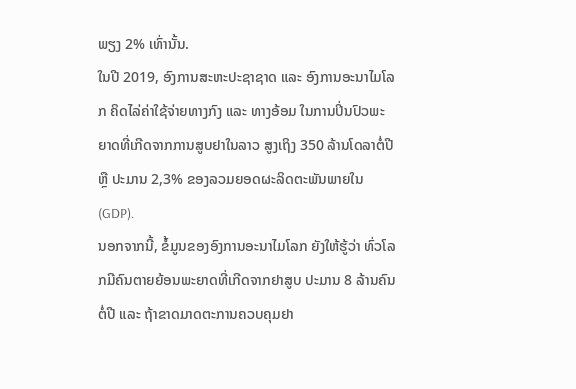ພຽງ 2% ເທົ່ານັ້ນ.
ໃນປີ 2019, ອົງການສະຫະປະຊາຊາດ ແລະ ອົງການອະນາໄມໂລກ ຄິດໄລ່ຄ່າໃຊ້ຈ່າຍທາງກົງ ແລະ ທາງອ້ອມ ໃນການປິ່ນປົວພະຍາດທີ່ເກີດຈາກການສູບຢາໃນລາວ ສູງເຖິງ 350 ລ້ານໂດລາຕໍ່ປີ ຫຼື ປະມານ 2,3% ຂອງລວມຍອດຜະລິດຕະພັນພາຍໃນ (GDP).
ນອກຈາກນີ້, ຂໍ້ມູນຂອງອົງການອະນາໄມໂລກ ຍັງໃຫ້ຮູ້ວ່າ ທົ່ວໂລກມີຄົນຕາຍຍ້ອນພະຍາດທີ່ເກີດຈາກຢາສູບ ປະມານ 8 ລ້ານຄົນຕໍ່ປີ ແລະ ຖ້າຂາດມາດຕະການຄວບຄຸມຢາ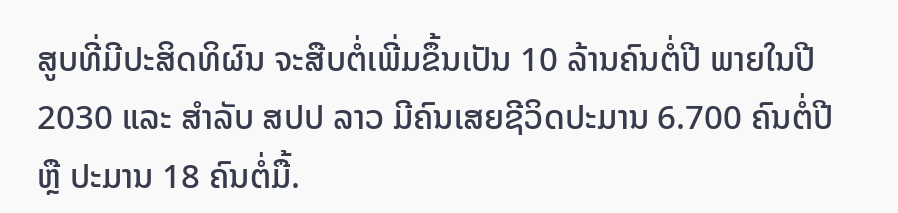ສູບທີ່ມີປະສິດທິຜົນ ຈະສືບຕໍ່ເພີ່ມຂຶ້ນເປັນ 10 ລ້ານຄົນຕໍ່ປີ ພາຍໃນປີ 2030 ແລະ ສຳລັບ ສປປ ລາວ ມີຄົນເສຍຊີວິດປະມານ 6.700 ຄົນຕໍ່ປີ ຫຼື ປະມານ 18 ຄົນຕໍ່ມື້.